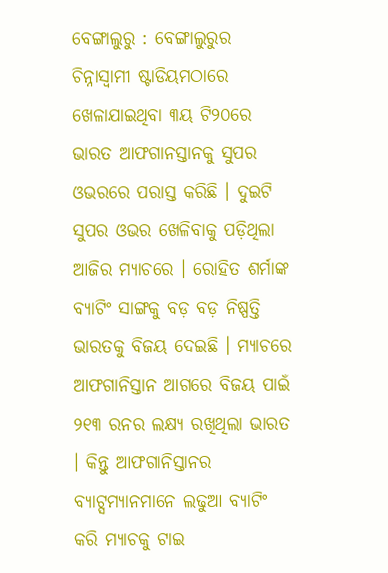ବେଙ୍ଗାଲୁରୁ : ବେଙ୍ଗାଲୁରୁର ଚିନ୍ନାସ୍ବାମୀ ଷ୍ଟାଡିୟମଠାରେ ଖେଳାଯାଇଥିବା ୩ୟ ଟି୨୦ରେ ଭାରତ ଆଫଗାନସ୍ତାନକୁ ସୁପର ଓଭରରେ ପରାସ୍ତ କରିଛି । ଦୁଇଟି ସୁପର ଓଭର ଖେଳିବାକୁ ପଡ଼ିଥିଲା ଆଜିର ମ୍ୟାଚରେ । ରୋହିତ ଶର୍ମାଙ୍କ ବ୍ୟାଟିଂ ସାଙ୍ଗକୁ ବଡ଼ ବଡ଼ ନିଷ୍ପତ୍ତି ଭାରତକୁ ବିଜୟ ଦେଇଛି । ମ୍ୟାଚରେ ଆଫଗାନିସ୍ତାନ ଆଗରେ ବିଜୟ ପାଇଁ ୨୧୩ ରନର ଲକ୍ଷ୍ୟ ରଖିଥିଲା ଭାରତ । କିନ୍ତୁ ଆଫଗାନିସ୍ତାନର ବ୍ୟାଟ୍ସମ୍ୟାନମାନେ ଲଢୁଆ ବ୍ୟାଟିଂ କରି ମ୍ୟାଚକୁ ଟାଇ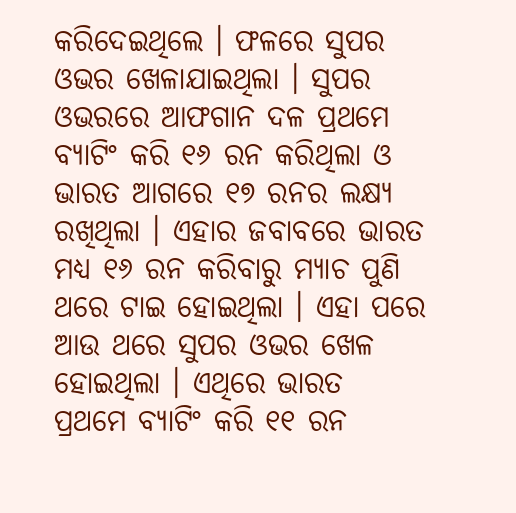କରିଦେଇଥିଲେ । ଫଳରେ ସୁପର ଓଭର ଖେଳାଯାଇଥିଲା । ସୁପର ଓଭରରେ ଆଫଗାନ ଦଳ ପ୍ରଥମେ ବ୍ୟାଟିଂ କରି ୧୬ ରନ କରିଥିଲା ଓ ଭାରତ ଆଗରେ ୧୭ ରନର ଲକ୍ଷ୍ୟ ରଖିଥିଲା । ଏହାର ଜବାବରେ ଭାରତ ମଧ୍ୟ ୧୬ ରନ କରିବାରୁ ମ୍ୟାଚ ପୁଣି ଥରେ ଟାଇ ହୋଇଥିଲା । ଏହା ପରେ ଆଉ ଥରେ ସୁପର ଓଭର ଖେଳ ହୋଇଥିଲା । ଏଥିରେ ଭାରତ ପ୍ରଥମେ ବ୍ୟାଟିଂ କରି ୧୧ ରନ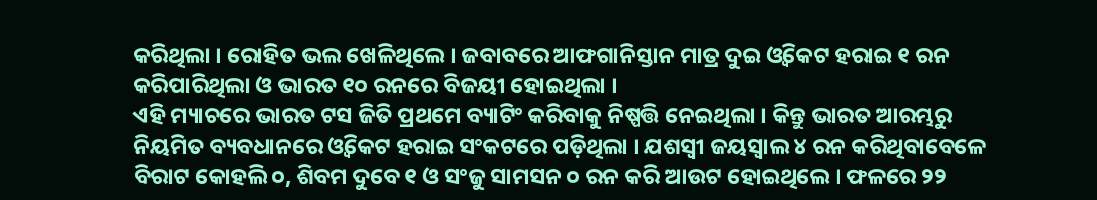କରିଥିଲା । ରୋହିତ ଭଲ ଖେଳିଥିଲେ । ଜବାବରେ ଆଫଗାନିସ୍ତାନ ମାତ୍ର ଦୁଇ ଓ୍ବିକେଟ ହରାଇ ୧ ରନ କରିପାରିଥିଲା ଓ ଭାରତ ୧୦ ରନରେ ବିଜୟୀ ହୋଇଥିଲା ।
ଏହି ମ୍ୟାଚରେ ଭାରତ ଟସ ଜିତି ପ୍ରଥମେ ବ୍ୟାଟିଂ କରିବାକୁ ନିଷ୍ପତ୍ତି ନେଇଥିଲା । କିନ୍ତୁ ଭାରତ ଆରମ୍ଭରୁ ନିୟମିତ ବ୍ୟବଧାନରେ ଓ୍ବିକେଟ ହରାଇ ସଂକଟରେ ପଡ଼ିଥିଲା । ଯଶସ୍ବୀ ଜୟସ୍ବାଲ ୪ ରନ କରିଥିବାବେଳେ ବିରାଟ କୋହଲି ୦, ଶିବମ ଦୁବେ ୧ ଓ ସଂଜୁ ସାମସନ ୦ ରନ କରି ଆଉଟ ହୋଇଥିଲେ । ଫଳରେ ୨୨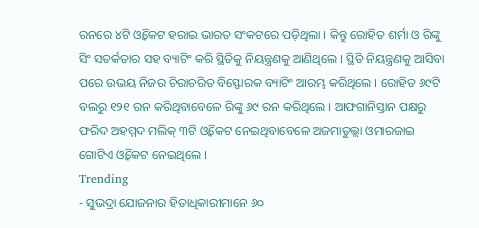ରନରେ ୪ଟି ଓ୍ବିକେଟ ହରାଇ ଭାରତ ସଂକଟରେ ପଡ଼ିଥିଲା । କିନ୍ତୁ ରୋହିତ ଶର୍ମା ଓ ରିଙ୍କୁ ସିଂ ସତର୍କତାର ସହ ବ୍ୟାଟିଂ କରି ସ୍ଥିତିକୁ ନିୟନ୍ତ୍ରଣକୁ ଆଣିଥିଲେ । ସ୍ଥିତି ନିୟନ୍ତ୍ରଣକୁ ଆସିବା ପରେ ଉଭୟ ନିଜର ଚିରାଚରିତ ବିସ୍ଫୋରକ ବ୍ୟାଟିଂ ଆରମ୍ଭ କରିଥିଲେ । ରୋହିତ ୬୯ଟି ବଲରୁ ୧୨୧ ରନ କରିଥିବାବେଳେ ରିଙ୍କୁ ୬୯ ରନ କରିଥିଲେ । ଆଫଗାନିସ୍ତାନ ପକ୍ଷରୁ ଫରିଦ ଅହମ୍ମଦ ମଲିକ୍ ୩ଟି ଓ୍ବିକେଟ ନେଇଥିବାବେଳେ ଅଜମାତୁଲ୍ଲା ଓମାରଜାଇ ଗୋଟିଏ ଓ୍ବିକେଟ ନେଇଥିଲେ ।
Trending
- ସୁଭଦ୍ରା ଯୋଜନାର ହିତାଧିକାରୀମାନେ ୬୦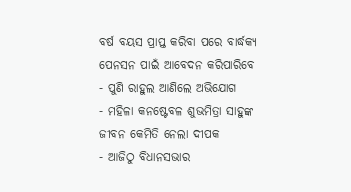ବର୍ଷ ବୟସ ପ୍ରାପ୍ତ କରିବା ପରେ ବାର୍ଦ୍ଧକ୍ୟ ପେନସନ ପାଇଁ ଆବେଦନ କରିପାରିବେ
- ପୁଣି ରାହୁଲ ଆଣିଲେ ଅଭିଯୋଗ
- ମହିଳା କନଷ୍ଟେବଳ ଶୁଭମିତ୍ରା ସାହୁଙ୍କ ଜୀବନ କେମିତି ନେଲା ଦୀପକ
- ଆଜିଠୁ ବିଧାନସଭାର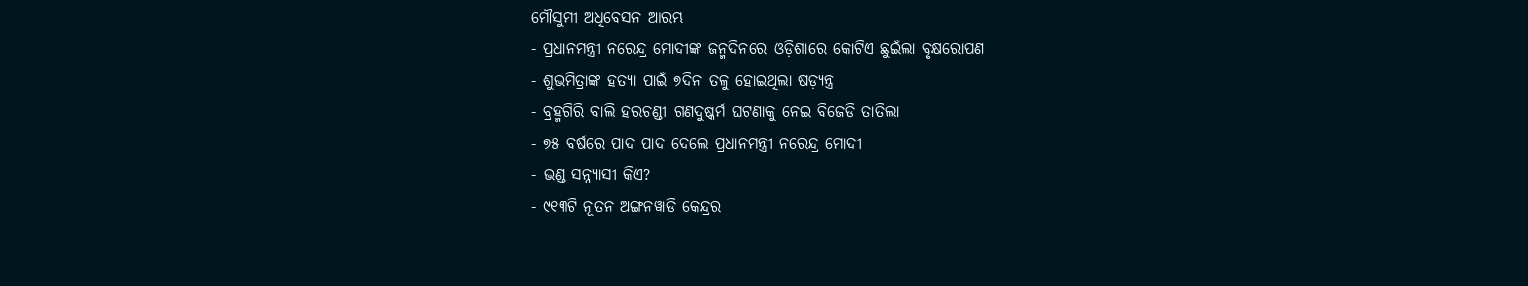ମୌସୁମୀ ଅଧିବେସନ ଆରମ୍ଭ
- ପ୍ରଧାନମନ୍ତ୍ରୀ ନରେନ୍ଦ୍ର ମୋଦୀଙ୍କ ଜନ୍ମଦିନରେ ଓଡ଼ିଶାରେ କୋଟିଏ ଛୁଇଁଲା ବୃକ୍ଷରୋପଣ
- ଶୁଭମିତ୍ରାଙ୍କ ହତ୍ୟା ପାଇଁ ୭ଦିନ ତଳୁ ହୋଇଥିଲା ଷଡ଼୍ଯନ୍ତ୍ର
- ବ୍ରହ୍ମଗିରି ବାଲି ହରଚଣ୍ଡୀ ଗଣଦୁଷ୍କର୍ମ ଘଟଣାକୁ ନେଇ ବିଜେଡି ତାତିଲା
- ୭୫ ବର୍ଷରେ ପାଦ ପାଦ ଦେଲେ ପ୍ରଧାନମନ୍ତ୍ରୀ ନରେନ୍ଦ୍ର ମୋଦୀ
- ଭଣ୍ଡ ସନ୍ନ୍ୟାସୀ କିଏ?
- ୯୧୩ଟି ନୂତନ ଅଙ୍ଗନୱାଡି କେନ୍ଦ୍ରର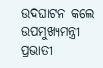ଉଦଘାଟନ କଲେ ଉପମୁଖ୍ୟମନ୍ତ୍ରୀ ପ୍ରଭାତୀ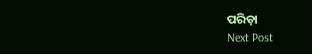ପରିଡ଼ା
Next Post